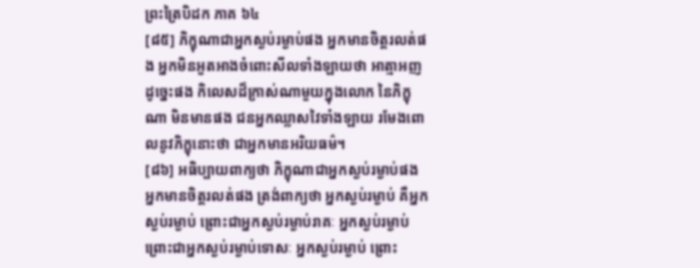ព្រះត្រៃបិដក ភាគ ៦៤
[៨៥] ភិក្ខុណាជាអ្នកស្ងប់រម្ងាប់ផង អ្នកមានចិត្តរលត់ផង អ្នកមិនអួតអាងចំពោះសីលទាំងឡាយថា អាត្មាអញដូច្នេះផង កិលេសដ៏ក្រាស់ណាមួយក្នុងលោក នៃភិក្ខុណា មិនមានផង ជនអ្នកឈ្លាសវៃទាំងឡាយ រមែងពោលនូវភិក្ខុនោះថា ជាអ្នកមានអរិយធម៌។
[៨៦] អធិប្បាយពាក្យថា ភិក្ខុណាជាអ្នកស្ងប់រម្ងាប់ផង អ្នកមានចិត្តរលត់ផង ត្រង់ពាក្យថា អ្នកស្ងប់រម្ងាប់ គឺអ្នកស្ងប់រម្ងាប់ ព្រោះជាអ្នកស្ងប់រម្ងាប់រាគៈ អ្នកស្ងប់រម្ងាប់ ព្រោះជាអ្នកស្ងប់រម្ងាប់ទោសៈ អ្នកស្ងប់រម្ងាប់ ព្រោះ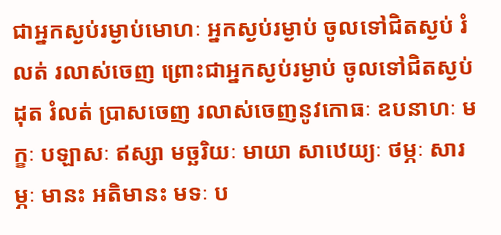ជាអ្នកស្ងប់រម្ងាប់មោហៈ អ្នកស្ងប់រម្ងាប់ ចូលទៅជិតស្ងប់ រំលត់ រលាស់ចេញ ព្រោះជាអ្នកស្ងប់រម្ងាប់ ចូលទៅជិតស្ងប់ ដុត រំលត់ បា្រសចេញ រលាស់ចេញនូវកោធៈ ឧបនាហៈ មក្ខៈ បឡាសៈ ឥស្សា មច្ឆរិយៈ មាយា សាឋេយ្យៈ ថម្ភៈ សារម្ភៈ មានះ អតិមានះ មទៈ ប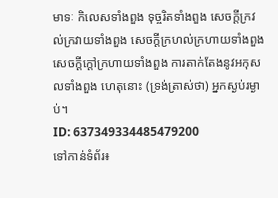មាទៈ កិលេសទាំងពួង ទុច្ចរិតទាំងពួង សេចក្តីក្រវល់ក្រវាយទាំងពួង សេចក្តីក្រហល់ក្រហាយទាំងពួង សេចក្តីក្តៅក្រហាយទាំងពួង ការតាក់តែងនូវអកុសលទាំងពួង ហេតុនោះ (ទ្រង់ត្រាស់ថា) អ្នកស្ងប់រម្ងាប់។
ID: 637349334485479200
ទៅកាន់ទំព័រ៖